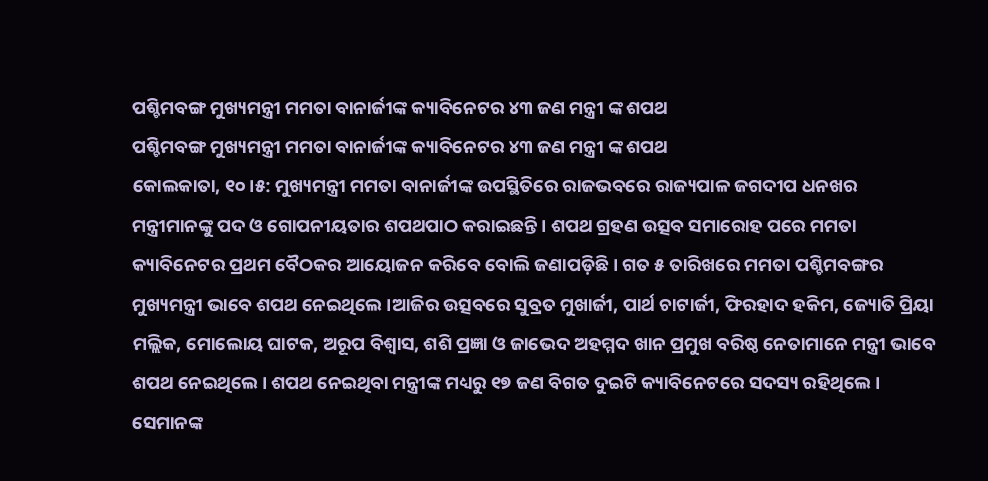ପଶ୍ଚିମବଙ୍ଗ ମୁଖ୍ୟମନ୍ତ୍ରୀ ମମତା ବାନାର୍ଜୀଙ୍କ କ୍ୟାବିନେଟର ୪୩ ଜଣ ମନ୍ତ୍ରୀ ଙ୍କ ଶପଥ
ପଶ୍ଚିମବଙ୍ଗ ମୁଖ୍ୟମନ୍ତ୍ରୀ ମମତା ବାନାର୍ଜୀଙ୍କ କ୍ୟାବିନେଟର ୪୩ ଜଣ ମନ୍ତ୍ରୀ ଙ୍କ ଶପଥ
କୋଲକାତା, ୧୦।୫: ମୁଖ୍ୟମନ୍ତ୍ରୀ ମମତା ବାନାର୍ଜୀଙ୍କ ଉପସ୍ଥିତିରେ ରାଜଭବରେ ରାଜ୍ୟପାଳ ଜଗଦୀପ ଧନଖର ମନ୍ତ୍ରୀମାନଙ୍କୁ ପଦ ଓ ଗୋପନୀୟତାର ଶପଥପାଠ କରାଇଛନ୍ତି । ଶପଥ ଗ୍ରହଣ ଉତ୍ସବ ସମାରୋହ ପରେ ମମତା କ୍ୟାବିନେଟର ପ୍ରଥମ ବୈଠକର ଆୟୋଜନ କରିବେ ବୋଲି ଜଣାପଡ଼ିଛି । ଗତ ୫ ତାରିଖରେ ମମତା ପଶ୍ଚିମବଙ୍ଗର ମୁଖ୍ୟମନ୍ତ୍ରୀ ଭାବେ ଶପଥ ନେଇଥିଲେ ।ଆଜିର ଉତ୍ସବରେ ସୁବ୍ରତ ମୁଖାର୍ଜୀ, ପାର୍ଥ ଚାଟାର୍ଜୀ, ଫିରହାଦ ହକିମ, ଜ୍ୟୋତି ପ୍ରିୟା ମଲ୍ଲିକ, ମୋଲୋୟ ଘାଟକ, ଅରୂପ ବିଶ୍ୱାସ, ଶଶି ପ୍ରଜ୍ଞା ଓ ଜାଭେଦ ଅହମ୍ମଦ ଖାନ ପ୍ରମୁଖ ବରିଷ୍ଠ ନେତାମାନେ ମନ୍ତ୍ରୀ ଭାବେ ଶପଥ ନେଇଥିଲେ । ଶପଥ ନେଇଥିବା ମନ୍ତ୍ରୀଙ୍କ ମଧ୍ୟରୁ ୧୭ ଜଣ ବିଗତ ଦୁଇଟି କ୍ୟାବିନେଟରେ ସଦସ୍ୟ ରହିଥିଲେ । ସେମାନଙ୍କ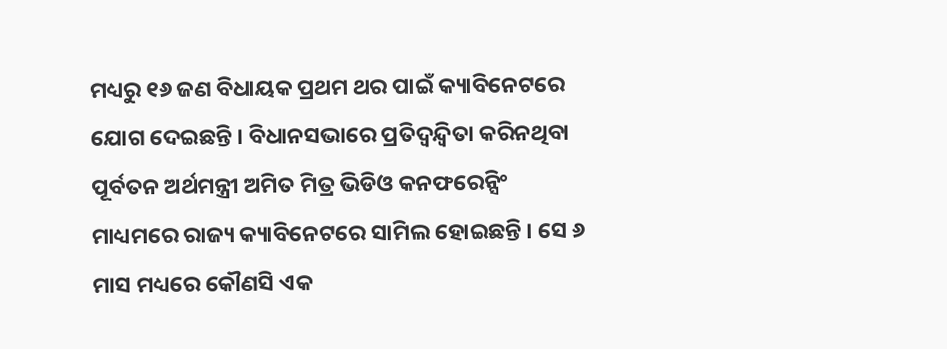ମଧ୍ୟରୁ ୧୬ ଜଣ ବିଧାୟକ ପ୍ରଥମ ଥର ପାଇଁ କ୍ୟାବିନେଟରେ ଯୋଗ ଦେଇଛନ୍ତି । ବିଧାନସଭାରେ ପ୍ରତିଦ୍ୱନ୍ଦ୍ୱିତା କରିନଥିବା ପୂର୍ବତନ ଅର୍ଥମନ୍ତ୍ରୀ ଅମିତ ମିତ୍ର ଭିଡିଓ କନଫରେନ୍ସିଂ ମାଧ୍ୟମରେ ରାଜ୍ୟ କ୍ୟାବିନେଟରେ ସାମିଲ ହୋଇଛନ୍ତି । ସେ ୬ ମାସ ମଧ୍ୟରେ କୌଣସି ଏକ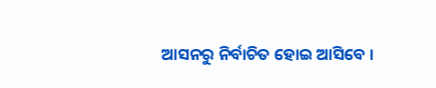ଆସନରୁ ନିର୍ବାଚିତ ହୋଇ ଆସିବେ ।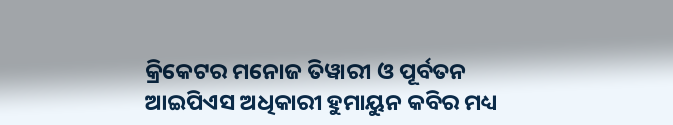କ୍ରିକେଟର ମନୋଜ ତିୱାରୀ ଓ ପୂର୍ବତନ ଆଇପିଏସ ଅଧିକାରୀ ହୁମାୟୁନ କବିର ମଧ୍ୟ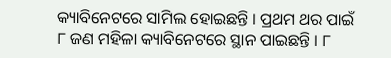କ୍ୟାବିନେଟରେ ସାମିଲ ହୋଇଛନ୍ତି । ପ୍ରଥମ ଥର ପାଇଁ ୮ ଜଣ ମହିଳା କ୍ୟାବିନେଟରେ ସ୍ଥାନ ପାଇଛନ୍ତି । ୮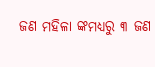ଜଣ ମହିଳା ଙ୍କମଧ୍ୟରୁ ୩ ଜଣ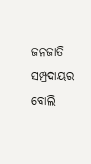ଜନଜାତି ସମ୍ପ୍ରଦାୟର ବୋଲି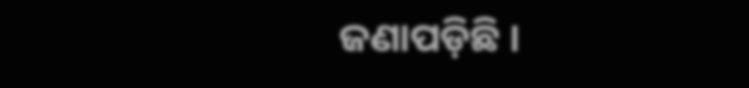ଜଣାପଡ଼ିଛି ।